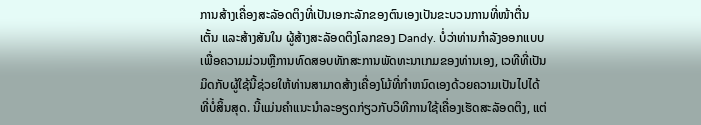ການສ້າງເຄື່ອງສະລັອດຕິງທີ່ເປັນເອກະລັກຂອງຕົນເອງເປັນຂະບວນການທີ່ໜ້າຕື່ນເຕັ້ນ ແລະສ້າງສັນໃນ ຜູ້ສ້າງສະລັອດຕິງໂລກຂອງ Dandy. ບໍ່ວ່າທ່ານກໍາລັງອອກແບບເພື່ອຄວາມມ່ວນຫຼືການທົດສອບທັກສະການພັດທະນາເກມຂອງທ່ານເອງ, ເວທີທີ່ເປັນມິດກັບຜູ້ໃຊ້ນີ້ຊ່ວຍໃຫ້ທ່ານສາມາດສ້າງເຄື່ອງໂມ້ທີ່ກໍາຫນົດເອງດ້ວຍຄວາມເປັນໄປໄດ້ທີ່ບໍ່ສິ້ນສຸດ. ນີ້ແມ່ນຄຳແນະນຳລະອຽດກ່ຽວກັບວິທີການໃຊ້ເຄື່ອງເຮັດສະລັອດຕິງ, ແຕ່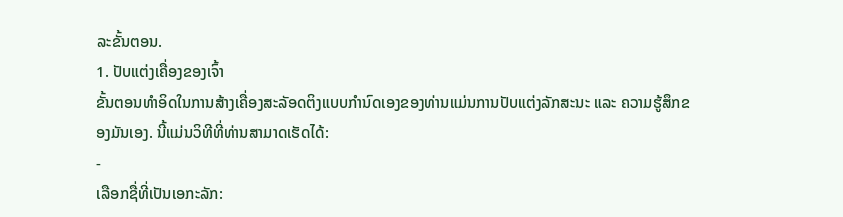ລະຂັ້ນຕອນ.
1. ປັບແຕ່ງເຄື່ອງຂອງເຈົ້າ
ຂັ້ນຕອນທຳອິດໃນການສ້າງເຄື່ອງສະລັອດຕິງແບບກຳນົດເອງຂອງທ່ານແມ່ນການປັບແຕ່ງລັກສະນະ ແລະ ຄວາມຮູ້ສຶກຂອງມັນເອງ. ນີ້ແມ່ນວິທີທີ່ທ່ານສາມາດເຮັດໄດ້:
-
ເລືອກຊື່ທີ່ເປັນເອກະລັກ: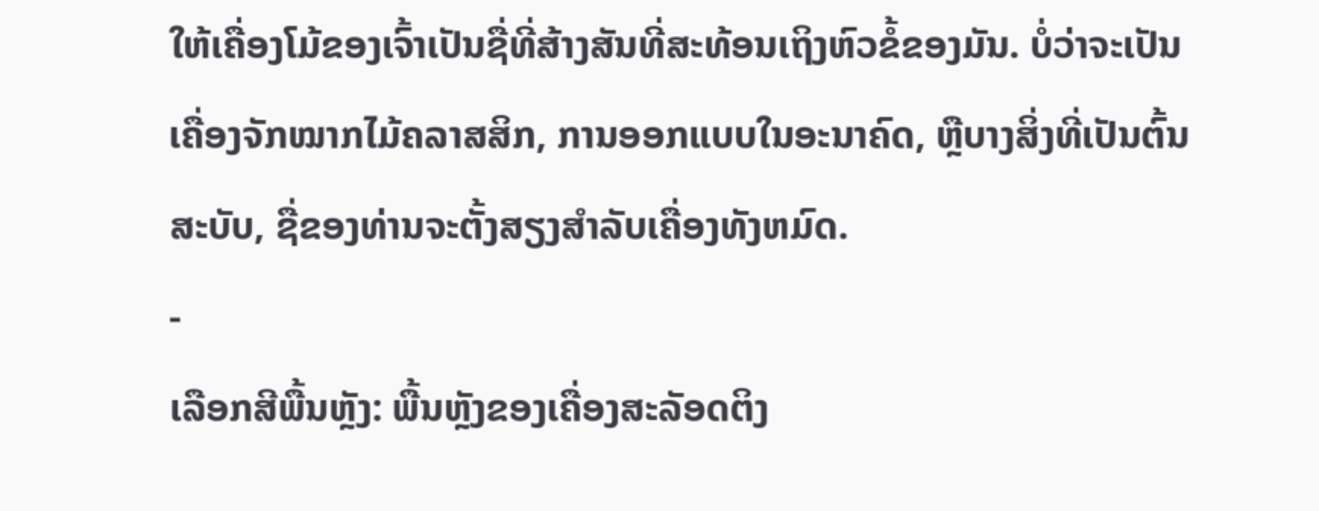ໃຫ້ເຄື່ອງໂມ້ຂອງເຈົ້າເປັນຊື່ທີ່ສ້າງສັນທີ່ສະທ້ອນເຖິງຫົວຂໍ້ຂອງມັນ. ບໍ່ວ່າຈະເປັນເຄື່ອງຈັກໝາກໄມ້ຄລາສສິກ, ການອອກແບບໃນອະນາຄົດ, ຫຼືບາງສິ່ງທີ່ເປັນຕົ້ນສະບັບ, ຊື່ຂອງທ່ານຈະຕັ້ງສຽງສໍາລັບເຄື່ອງທັງຫມົດ.
-
ເລືອກສີພື້ນຫຼັງ: ພື້ນຫຼັງຂອງເຄື່ອງສະລັອດຕິງ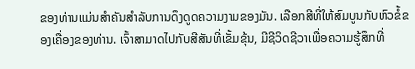ຂອງທ່ານແມ່ນສໍາຄັນສໍາລັບການດຶງດູດຄວາມງາມຂອງມັນ. ເລືອກສີທີ່ໃຫ້ສົມບູນກັບຫົວຂໍ້ຂອງເຄື່ອງຂອງທ່ານ. ເຈົ້າສາມາດໄປກັບສີສັນທີ່ເຂັ້ມຂຸ້ນ, ມີຊີວິດຊີວາເພື່ອຄວາມຮູ້ສຶກທີ່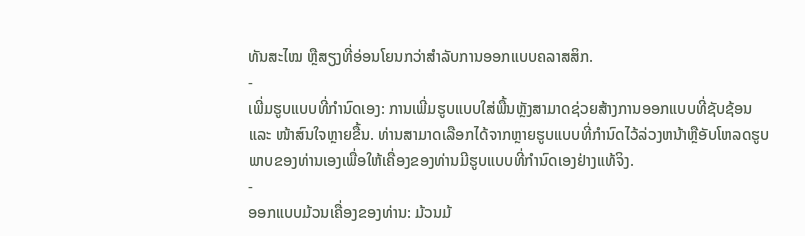ທັນສະໄໝ ຫຼືສຽງທີ່ອ່ອນໂຍນກວ່າສຳລັບການອອກແບບຄລາສສິກ.
-
ເພີ່ມຮູບແບບທີ່ກຳນົດເອງ: ການເພີ່ມຮູບແບບໃສ່ພື້ນຫຼັງສາມາດຊ່ວຍສ້າງການອອກແບບທີ່ຊັບຊ້ອນ ແລະ ໜ້າສົນໃຈຫຼາຍຂື້ນ. ທ່ານສາມາດເລືອກໄດ້ຈາກຫຼາຍຮູບແບບທີ່ກໍານົດໄວ້ລ່ວງຫນ້າຫຼືອັບໂຫລດຮູບພາບຂອງທ່ານເອງເພື່ອໃຫ້ເຄື່ອງຂອງທ່ານມີຮູບແບບທີ່ກໍານົດເອງຢ່າງແທ້ຈິງ.
-
ອອກແບບມ້ວນເຄື່ອງຂອງທ່ານ: ມ້ວນມ້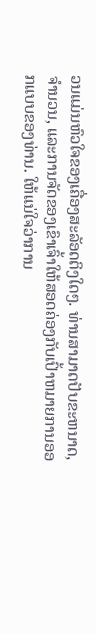ວນແມ່ນຫົວໃຈຂອງເຄື່ອງສະລັອດຕິງໃດໆ. ທ່ານສາມາດປັບຂະຫນາດ, ຈໍານວນ, ແລະການຈັດຂອງເຂົາເຈົ້າໃຫ້ສອດຄ່ອງກັບເປົ້າຫມາຍການອອກແບບຂອງທ່ານ. ໃຫ້ແນ່ໃຈວ່າການ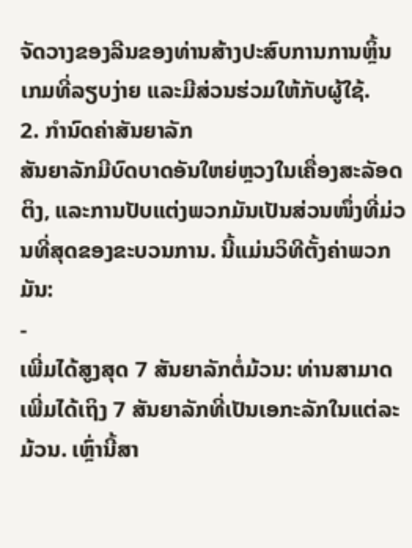ຈັດວາງຂອງລີນຂອງທ່ານສ້າງປະສົບການການຫຼິ້ນເກມທີ່ລຽບງ່າຍ ແລະມີສ່ວນຮ່ວມໃຫ້ກັບຜູ້ໃຊ້.
2. ກຳນົດຄ່າສັນຍາລັກ
ສັນຍາລັກມີບົດບາດອັນໃຫຍ່ຫຼວງໃນເຄື່ອງສະລັອດຕິງ, ແລະການປັບແຕ່ງພວກມັນເປັນສ່ວນໜຶ່ງທີ່ມ່ວນທີ່ສຸດຂອງຂະບວນການ. ນີ້ແມ່ນວິທີຕັ້ງຄ່າພວກມັນ:
-
ເພີ່ມໄດ້ສູງສຸດ 7 ສັນຍາລັກຕໍ່ມ້ວນ: ທ່ານສາມາດເພີ່ມໄດ້ເຖິງ 7 ສັນຍາລັກທີ່ເປັນເອກະລັກໃນແຕ່ລະມ້ວນ. ເຫຼົ່ານີ້ສາ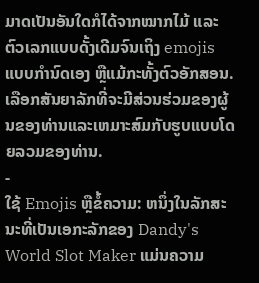ມາດເປັນອັນໃດກໍໄດ້ຈາກໝາກໄມ້ ແລະຕົວເລກແບບດັ້ງເດີມຈົນເຖິງ emojis ແບບກຳນົດເອງ ຫຼືແມ້ກະທັ້ງຕົວອັກສອນ. ເລືອກສັນຍາລັກທີ່ຈະມີສ່ວນຮ່ວມຂອງຜູ້ນຂອງທ່ານແລະເຫມາະສົມກັບຮູບແບບໂດຍລວມຂອງທ່ານ.
-
ໃຊ້ Emojis ຫຼືຂໍ້ຄວາມ: ຫນຶ່ງໃນລັກສະນະທີ່ເປັນເອກະລັກຂອງ Dandy's World Slot Maker ແມ່ນຄວາມ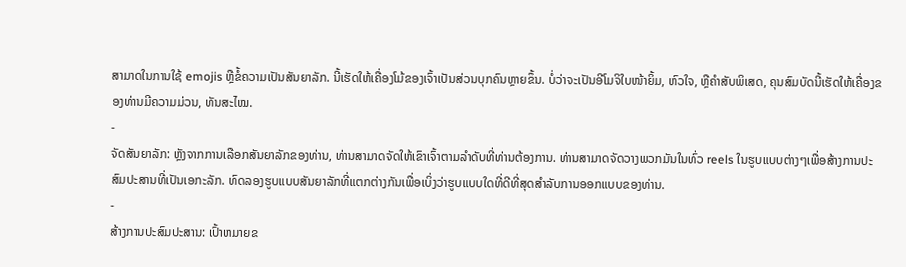ສາມາດໃນການໃຊ້ emojis ຫຼືຂໍ້ຄວາມເປັນສັນຍາລັກ. ນີ້ເຮັດໃຫ້ເຄື່ອງໂມ້ຂອງເຈົ້າເປັນສ່ວນບຸກຄົນຫຼາຍຂຶ້ນ. ບໍ່ວ່າຈະເປັນອີໂມຈິໃບໜ້າຍິ້ມ, ຫົວໃຈ, ຫຼືຄຳສັບພິເສດ, ຄຸນສົມບັດນີ້ເຮັດໃຫ້ເຄື່ອງຂອງທ່ານມີຄວາມມ່ວນ, ທັນສະໄໝ.
-
ຈັດສັນຍາລັກ: ຫຼັງຈາກການເລືອກສັນຍາລັກຂອງທ່ານ, ທ່ານສາມາດຈັດໃຫ້ເຂົາເຈົ້າຕາມລໍາດັບທີ່ທ່ານຕ້ອງການ. ທ່ານສາມາດຈັດວາງພວກມັນໃນທົ່ວ reels ໃນຮູບແບບຕ່າງໆເພື່ອສ້າງການປະສົມປະສານທີ່ເປັນເອກະລັກ. ທົດລອງຮູບແບບສັນຍາລັກທີ່ແຕກຕ່າງກັນເພື່ອເບິ່ງວ່າຮູບແບບໃດທີ່ດີທີ່ສຸດສໍາລັບການອອກແບບຂອງທ່ານ.
-
ສ້າງການປະສົມປະສານ: ເປົ້າຫມາຍຂ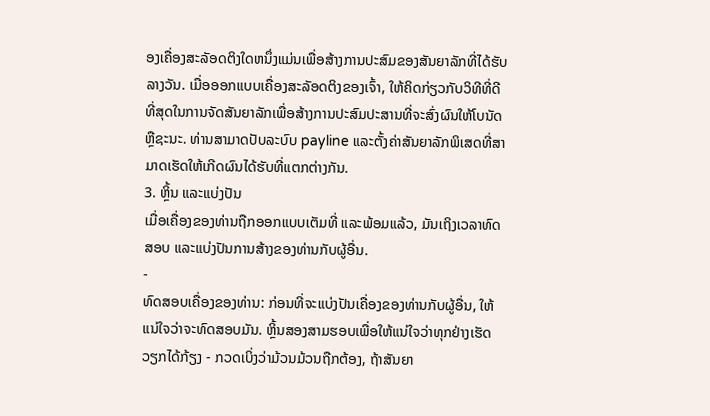ອງເຄື່ອງສະລັອດຕິງໃດຫນຶ່ງແມ່ນເພື່ອສ້າງການປະສົມຂອງສັນຍາລັກທີ່ໄດ້ຮັບລາງວັນ. ເມື່ອອອກແບບເຄື່ອງສະລັອດຕິງຂອງເຈົ້າ, ໃຫ້ຄິດກ່ຽວກັບວິທີທີ່ດີທີ່ສຸດໃນການຈັດສັນຍາລັກເພື່ອສ້າງການປະສົມປະສານທີ່ຈະສົ່ງຜົນໃຫ້ໂບນັດຫຼືຊະນະ. ທ່ານສາມາດປັບລະບົບ payline ແລະຕັ້ງຄ່າສັນຍາລັກພິເສດທີ່ສາມາດເຮັດໃຫ້ເກີດຜົນໄດ້ຮັບທີ່ແຕກຕ່າງກັນ.
3. ຫຼິ້ນ ແລະແບ່ງປັນ
ເມື່ອເຄື່ອງຂອງທ່ານຖືກອອກແບບເຕັມທີ່ ແລະພ້ອມແລ້ວ, ມັນເຖິງເວລາທົດສອບ ແລະແບ່ງປັນການສ້າງຂອງທ່ານກັບຜູ້ອື່ນ.
-
ທົດສອບເຄື່ອງຂອງທ່ານ: ກ່ອນທີ່ຈະແບ່ງປັນເຄື່ອງຂອງທ່ານກັບຜູ້ອື່ນ, ໃຫ້ແນ່ໃຈວ່າຈະທົດສອບມັນ. ຫຼິ້ນສອງສາມຮອບເພື່ອໃຫ້ແນ່ໃຈວ່າທຸກຢ່າງເຮັດວຽກໄດ້ກ້ຽງ - ກວດເບິ່ງວ່າມ້ວນມ້ວນຖືກຕ້ອງ, ຖ້າສັນຍາ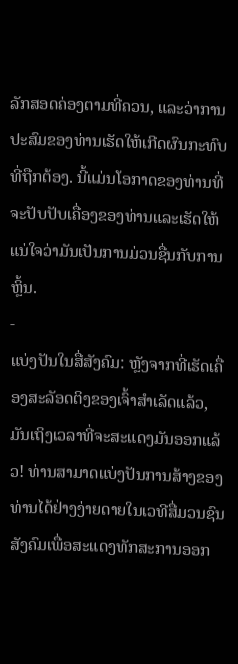ລັກສອດຄ່ອງຕາມທີ່ຄວນ, ແລະວ່າການປະສົມຂອງທ່ານເຮັດໃຫ້ເກີດຜົນກະທົບທີ່ຖືກຕ້ອງ. ນີ້ແມ່ນໂອກາດຂອງທ່ານທີ່ຈະປັບປັບເຄື່ອງຂອງທ່ານແລະເຮັດໃຫ້ແນ່ໃຈວ່າມັນເປັນການມ່ວນຊື່ນກັບການຫຼິ້ນ.
-
ແບ່ງປັນໃນສື່ສັງຄົມ: ຫຼັງຈາກທີ່ເຮັດເຄື່ອງສະລັອດຕິງຂອງເຈົ້າສຳເລັດແລ້ວ, ມັນເຖິງເວລາທີ່ຈະສະແດງມັນອອກແລ້ວ! ທ່ານສາມາດແບ່ງປັນການສ້າງຂອງທ່ານໄດ້ຢ່າງງ່າຍດາຍໃນເວທີສື່ມວນຊົນສັງຄົມເພື່ອສະແດງທັກສະການອອກ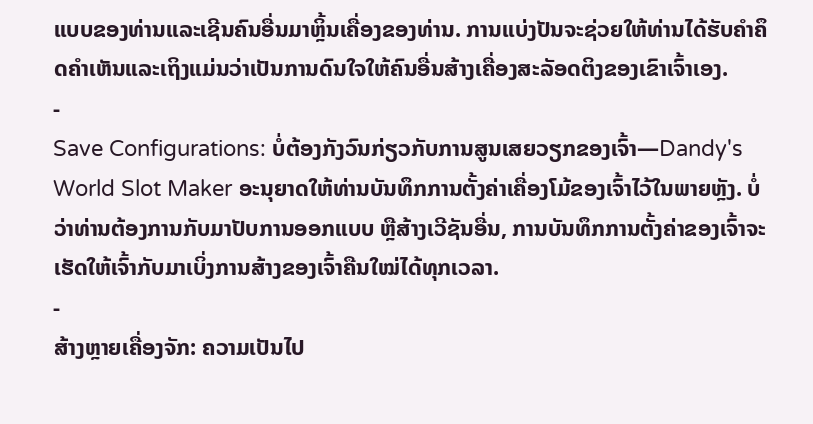ແບບຂອງທ່ານແລະເຊີນຄົນອື່ນມາຫຼິ້ນເຄື່ອງຂອງທ່ານ. ການແບ່ງປັນຈະຊ່ວຍໃຫ້ທ່ານໄດ້ຮັບຄໍາຄຶດຄໍາເຫັນແລະເຖິງແມ່ນວ່າເປັນການດົນໃຈໃຫ້ຄົນອື່ນສ້າງເຄື່ອງສະລັອດຕິງຂອງເຂົາເຈົ້າເອງ.
-
Save Configurations: ບໍ່ຕ້ອງກັງວົນກ່ຽວກັບການສູນເສຍວຽກຂອງເຈົ້າ—Dandy's World Slot Maker ອະນຸຍາດໃຫ້ທ່ານບັນທຶກການຕັ້ງຄ່າເຄື່ອງໂມ້ຂອງເຈົ້າໄວ້ໃນພາຍຫຼັງ. ບໍ່ວ່າທ່ານຕ້ອງການກັບມາປັບການອອກແບບ ຫຼືສ້າງເວີຊັນອື່ນ, ການບັນທຶກການຕັ້ງຄ່າຂອງເຈົ້າຈະເຮັດໃຫ້ເຈົ້າກັບມາເບິ່ງການສ້າງຂອງເຈົ້າຄືນໃໝ່ໄດ້ທຸກເວລາ.
-
ສ້າງຫຼາຍເຄື່ອງຈັກ: ຄວາມເປັນໄປ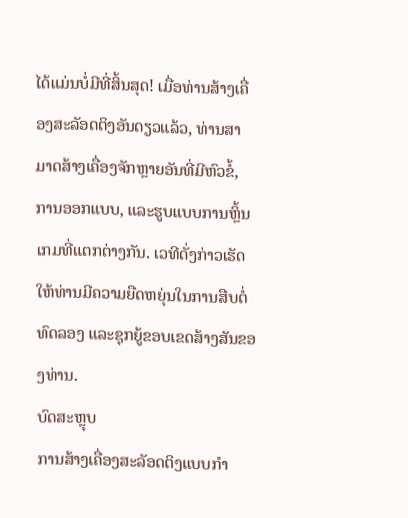ໄດ້ແມ່ນບໍ່ມີທີ່ສິ້ນສຸດ! ເມື່ອທ່ານສ້າງເຄື່ອງສະລັອດຕິງອັນດຽວແລ້ວ, ທ່ານສາມາດສ້າງເຄື່ອງຈັກຫຼາຍອັນທີ່ມີຫົວຂໍ້, ການອອກແບບ, ແລະຮູບແບບການຫຼິ້ນເກມທີ່ແຕກຕ່າງກັນ. ເວທີດັ່ງກ່າວເຮັດໃຫ້ທ່ານມີຄວາມຍືດຫຍຸ່ນໃນການສືບຕໍ່ທົດລອງ ແລະຊຸກຍູ້ຂອບເຂດສ້າງສັນຂອງທ່ານ.
ບົດສະຫຼຸບ
ການສ້າງເຄື່ອງສະລັອດຕິງແບບກຳ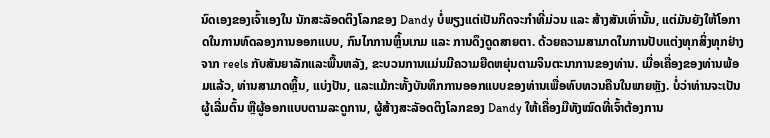ນົດເອງຂອງເຈົ້າເອງໃນ ນັກສະລັອດຕິງໂລກຂອງ Dandy ບໍ່ພຽງແຕ່ເປັນກິດຈະກຳທີ່ມ່ວນ ແລະ ສ້າງສັນເທົ່ານັ້ນ, ແຕ່ມັນຍັງໃຫ້ໂອກາດໃນການທົດລອງການອອກແບບ, ກົນໄກການຫຼິ້ນເກມ ແລະ ການດຶງດູດສາຍຕາ. ດ້ວຍຄວາມສາມາດໃນການປັບແຕ່ງທຸກສິ່ງທຸກຢ່າງຈາກ reels ກັບສັນຍາລັກແລະພື້ນຫລັງ, ຂະບວນການແມ່ນມີຄວາມຍືດຫຍຸ່ນຕາມຈິນຕະນາການຂອງທ່ານ. ເມື່ອເຄື່ອງຂອງທ່ານພ້ອມແລ້ວ, ທ່ານສາມາດຫຼິ້ນ, ແບ່ງປັນ, ແລະແມ້ກະທັ້ງບັນທຶກການອອກແບບຂອງທ່ານເພື່ອທົບທວນຄືນໃນພາຍຫຼັງ. ບໍ່ວ່າທ່ານຈະເປັນຜູ້ເລີ່ມຕົ້ນ ຫຼືຜູ້ອອກແບບຕາມລະດູການ, ຜູ້ສ້າງສະລັອດຕິງໂລກຂອງ Dandy ໃຫ້ເຄື່ອງມືທັງໝົດທີ່ເຈົ້າຕ້ອງການ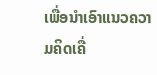ເພື່ອນຳເອົາແນວຄວາມຄິດເຄື່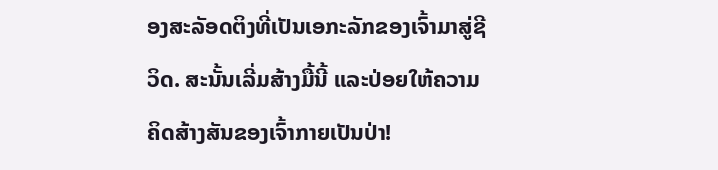ອງສະລັອດຕິງທີ່ເປັນເອກະລັກຂອງເຈົ້າມາສູ່ຊີວິດ. ສະນັ້ນເລີ່ມສ້າງມື້ນີ້ ແລະປ່ອຍໃຫ້ຄວາມຄິດສ້າງສັນຂອງເຈົ້າກາຍເປັນປ່າ!